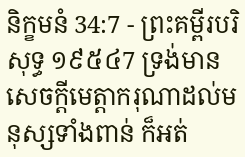និក្ខមនំ 34:7 - ព្រះគម្ពីរបរិសុទ្ធ ១៩៥៤7 ទ្រង់មានសេចក្ដីមេត្តាករុណាដល់មនុស្សទាំងពាន់ ក៏អត់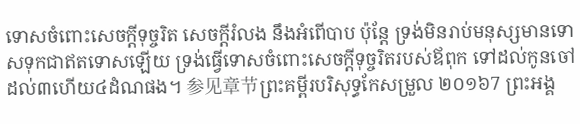ទោសចំពោះសេចក្ដីទុច្ចរិត សេចក្ដីរំលង នឹងអំពើបាប ប៉ុន្តែ ទ្រង់មិនរាប់មនុស្សមានទោសទុកជាឥតទោសឡើយ ទ្រង់ធ្វើទោសចំពោះសេចក្ដីទុច្ចរិតរបស់ឪពុក ទៅដល់កូនចៅដល់៣ហើយ៤ដំណផង។ 参见章节ព្រះគម្ពីរបរិសុទ្ធកែសម្រួល ២០១៦7 ព្រះអង្គ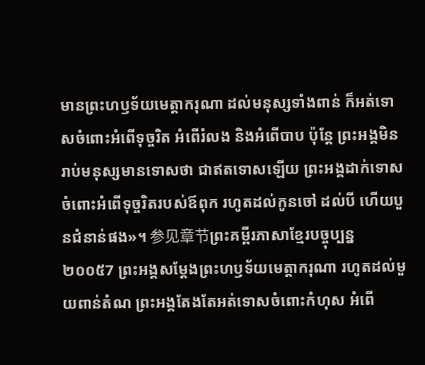មានព្រះហឫទ័យមេត្តាករុណា ដល់មនុស្សទាំងពាន់ ក៏អត់ទោសចំពោះអំពើទុច្ចរិត អំពើរំលង និងអំពើបាប ប៉ុន្តែ ព្រះអង្គមិនរាប់មនុស្សមានទោសថា ជាឥតទោសឡើយ ព្រះអង្គដាក់ទោសចំពោះអំពើទុច្ចរិតរបស់ឪពុក រហូតដល់កូនចៅ ដល់បី ហើយបួនជំនាន់ផង»។ 参见章节ព្រះគម្ពីរភាសាខ្មែរបច្ចុប្បន្ន ២០០៥7 ព្រះអង្គសម្តែងព្រះហឫទ័យមេត្តាករុណា រហូតដល់មួយពាន់តំណ ព្រះអង្គតែងតែអត់ទោសចំពោះកំហុស អំពើ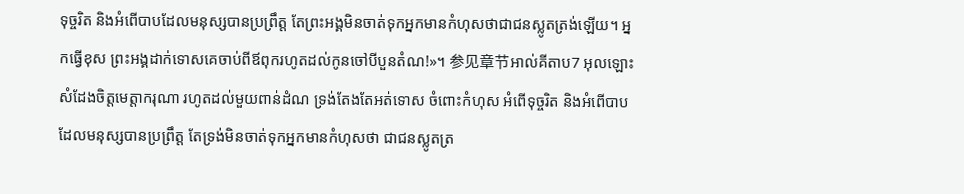ទុច្ចរិត និងអំពើបាបដែលមនុស្សបានប្រព្រឹត្ត តែព្រះអង្គមិនចាត់ទុកអ្នកមានកំហុសថាជាជនស្លូតត្រង់ឡើយ។ អ្នកធ្វើខុស ព្រះអង្គដាក់ទោសគេចាប់ពីឪពុករហូតដល់កូនចៅបីបួនតំណ!»។ 参见章节អាល់គីតាប7 អុលឡោះសំដែងចិត្តមេត្តាករុណា រហូតដល់មួយពាន់ដំណ ទ្រង់តែងតែអត់ទោស ចំពោះកំហុស អំពើទុច្ចរិត និងអំពើបាបដែលមនុស្សបានប្រព្រឹត្ត តែទ្រង់មិនចាត់ទុកអ្នកមានកំហុសថា ជាជនស្លូតត្រ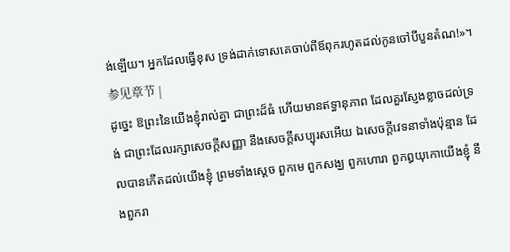ង់ឡើយ។ អ្នកដែលធ្វើខុស ទ្រង់ដាក់ទោសគេចាប់ពីឪពុករហូតដល់កូនចៅបីបួនតំណ!»។ 参见章节 |
ដូច្នេះ ឱព្រះនៃយើងខ្ញុំរាល់គ្នា ជាព្រះដ៏ធំ ហើយមានឥទ្ធានុភាព ដែលគួរស្ញែងខ្លាចដល់ទ្រង់ ជាព្រះដែលរក្សាសេចក្ដីសញ្ញា នឹងសេចក្ដីសប្បុរសអើយ ឯសេចក្ដីវេទនាទាំងប៉ុន្មាន ដែលបានកើតដល់យើងខ្ញុំ ព្រមទាំងស្តេច ពួកមេ ពួកសង្ឃ ពួកហោរា ពួកឰយុកោយើងខ្ញុំ នឹងពួករា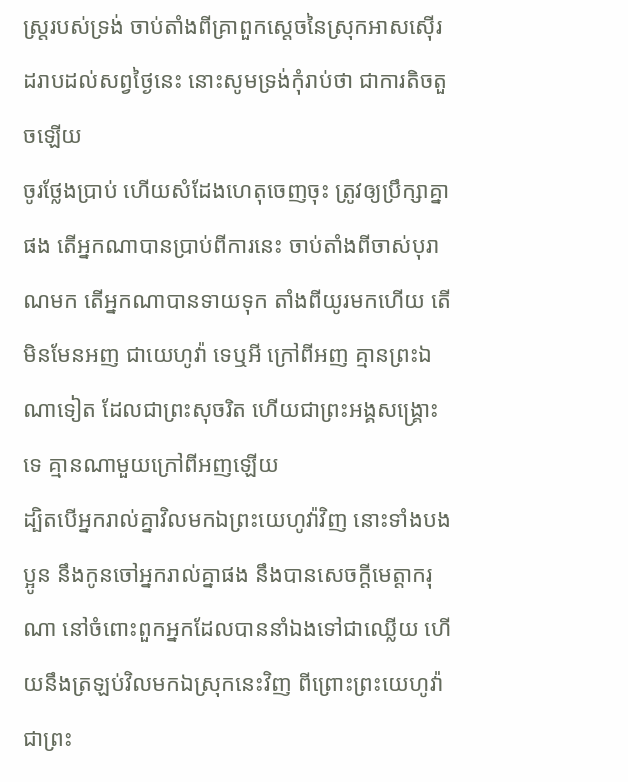ស្ត្ររបស់ទ្រង់ ចាប់តាំងពីគ្រាពួកស្តេចនៃស្រុកអាសស៊ើរ ដរាបដល់សព្វថ្ងៃនេះ នោះសូមទ្រង់កុំរាប់ថា ជាការតិចតួចឡើយ
ចូរថ្លែងប្រាប់ ហើយសំដែងហេតុចេញចុះ ត្រូវឲ្យប្រឹក្សាគ្នាផង តើអ្នកណាបានប្រាប់ពីការនេះ ចាប់តាំងពីចាស់បុរាណមក តើអ្នកណាបានទាយទុក តាំងពីយូរមកហើយ តើមិនមែនអញ ជាយេហូវ៉ា ទេឬអី ក្រៅពីអញ គ្មានព្រះឯណាទៀត ដែលជាព្រះសុចរិត ហើយជាព្រះអង្គសង្គ្រោះទេ គ្មានណាមួយក្រៅពីអញឡើយ
ដ្បិតបើអ្នករាល់គ្នាវិលមកឯព្រះយេហូវ៉ាវិញ នោះទាំងបងប្អូន នឹងកូនចៅអ្នករាល់គ្នាផង នឹងបានសេចក្ដីមេត្តាករុណា នៅចំពោះពួកអ្នកដែលបាននាំឯងទៅជាឈ្លើយ ហើយនឹងត្រឡប់វិលមកឯស្រុកនេះវិញ ពីព្រោះព្រះយេហូវ៉ា ជាព្រះ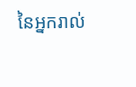នៃអ្នករាល់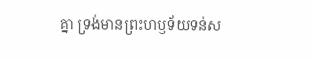គ្នា ទ្រង់មានព្រះហឫទ័យទន់ស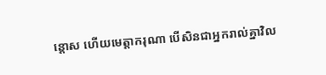ន្តោស ហើយមេត្តាករុណា បើសិនជាអ្នករាល់គ្នាវិល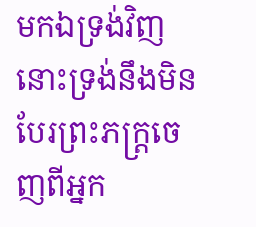មកឯទ្រង់វិញ នោះទ្រង់នឹងមិនបែរព្រះភក្ត្រចេញពីអ្នក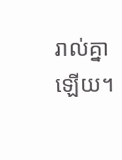រាល់គ្នាឡើយ។